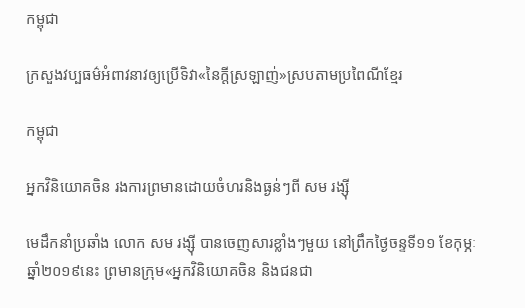កម្ពុជា

ក្រសួងវប្បធម៌អំពាវនាវឲ្យប្រើទិវា«នៃក្ដីស្រឡាញ់»ស្របតាមប្រពៃណីខ្មែរ

កម្ពុជា

អ្នកវិនិយោគចិន រងការព្រមានដោយចំហរនិងធ្ងន់ៗពី សម រង្ស៊ី

មេដឹកនាំប្រឆាំង លោក សម រង្ស៊ី បានចេញសារខ្លាំងៗមួយ នៅព្រឹកថ្ងៃចន្ទទី១១ ខែកុម្ភៈ ឆ្នាំ២០១៩នេះ ព្រមានក្រុម«អ្នកវិនិយោគចិន និងជនជា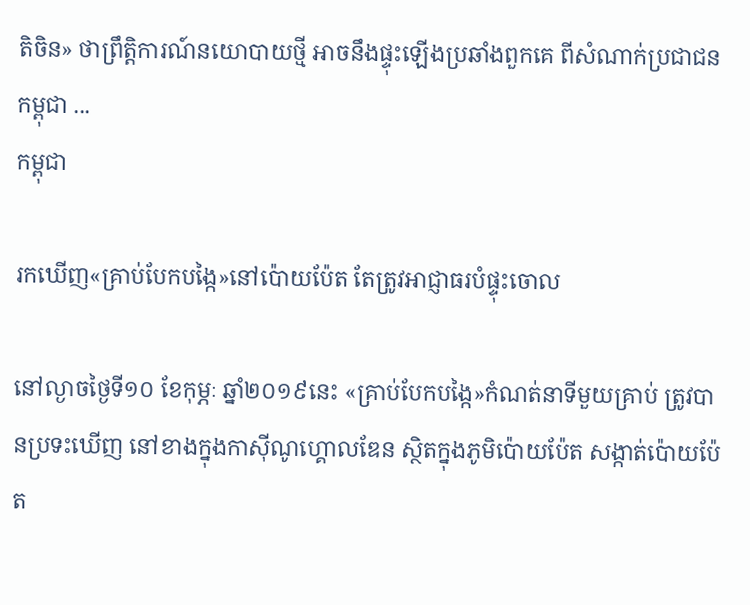តិចិន» ថាព្រឹត្តិការណ៍នយោបាយថ្មី អាចនឹងផ្ទុះឡើងប្រឆាំងពួកគេ ពីសំណាក់ប្រជាជនកម្ពុជា ...
កម្ពុជា

រកឃើញ«គ្រាប់បែកបង្កៃ»នៅប៉ោយប៉ែត តែត្រូវអាជ្ញាធរបំផ្ទុះចោល

នៅល្ងាចថ្ងៃទី១០ ខែកុម្ភៈ ឆ្នាំ២០១៩នេះ «គ្រាប់បែកបង្កៃ»កំណត់នាទីមួយគ្រាប់ ត្រូវបានប្រទះឃើញ នៅខាងក្នុងកាស៊ីណូហ្គោលឌែន ស្ថិតក្នុងភូមិប៉ោយប៉ែត សង្កាត់ប៉ោយប៉ែត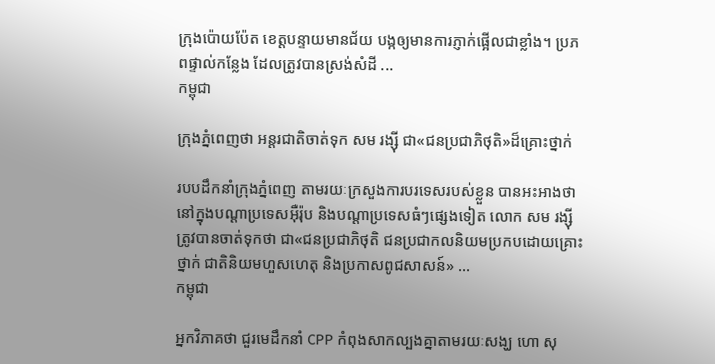ក្រុងប៉ោយប៉ែត ខេត្តបន្ទាយមានជ័យ បង្កឲ្យមានការភ្ញាក់ផ្អើលជាខ្លាំង។ ប្រភពផ្ទាល់កន្លែង ដែលត្រូវបានស្រង់សំដី ...
កម្ពុជា

ក្រុងភ្នំពេញថា អន្តរជាតិចាត់ទុក សម រង្ស៊ី ជា«ជនប្រជាភិថុតិ»ដ៏គ្រោះថ្នាក់

របបដឹកនាំក្រុងភ្នំពេញ តាមរយៈក្រសួងការបរទេសរបស់ខ្លួន បានអះអាងថា នៅក្នុងបណ្ដាប្រទេសអ៊ឺរ៉ុប និងបណ្ដាប្រទេសធំៗផ្សេងទៀត លោក សម រង្ស៊ី ត្រូវបានចាត់ទុកថា ជា«ជនប្រជាភិថុតិ ជនប្រជាកលនិយមប្រកបដោយគ្រោះថ្នាក់ ជាតិនិយមហួសហេតុ និងប្រកាសពូជសាសន៍» ...
កម្ពុជា

អ្នកវិភាគថា ជួរមេដឹកនាំ CPP កំពុងសាកល្បងគ្នាតាមរយៈសង្ឃ ហោ សុ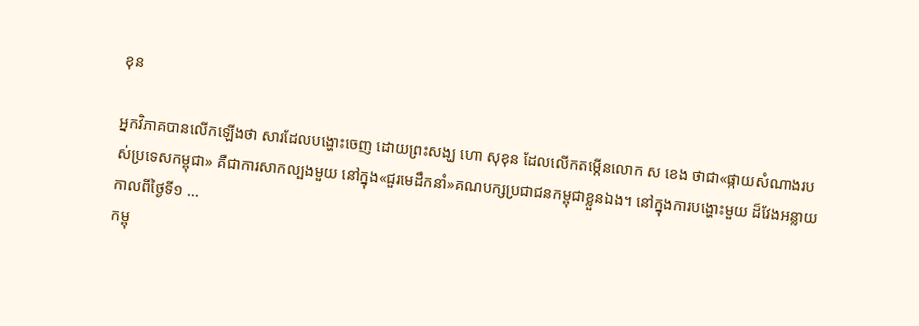ខុន

អ្នកវិភាគបានលើកឡើងថា សារដែលបង្ហោះចេញ ដោយព្រះសង្ឃ ហោ សុខុន ដែលលើកតម្កើនលោក ស ខេង ថាជា«ផ្កាយសំណាងរបស់ប្រទេសកម្ពុជា» គឺជាការសាកល្បងមួយ នៅក្នុង«ជួរមេដឹកនាំ»គណបក្សប្រជាជនកម្ពុជាខ្លួនឯង។ នៅក្នុងការបង្ហោះមួយ ដ៏វែងអន្លាយកាលពីថ្ងៃទី១ ...
កម្ពុ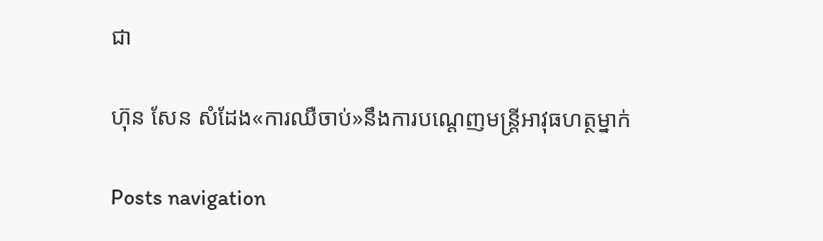ជា

ហ៊ុន សែន សំដែង«ការឈឺចាប់»នឹងការបណ្ដេញមន្ត្រីអាវុធហត្ថម្នាក់

Posts navigation